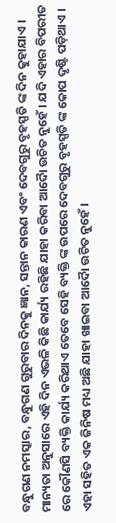ବନ୍ଧୁଗଣ ନମସ୍କାର, ବନ୍ଧୁଗଣ ଗୁରୁବାର ଦିନକୁ ଜ୍ଞାନ, ସନ୍ତାନ କାରଣ ଏବଂ ଦେବଗୁରୁ ବୃହସ୍ପତି ଙ୍କ ଦିନ କୁହାଯାଏ । ମାନ୍ୟତା ଅନୁସାରେ ଏହି ଦିନ ଏଭଳି କିଛି କାର୍ଯ୍ୟ ରହିଛି ଯାହା କରିବା ଆଦୋୖ ଉଚିତ ନୁହେଁ । ଯଦି ଏହାର ବିପରୀତ ରେ କୌଣସି ବ୍ୟକ୍ତି କାର୍ଯ୍ୟ କରିଥାଏ ତେବେ ସେହି ବ୍ୟକ୍ତି ଙ୍କ ଉପରେ ଦେବଗୁରୁ ବୃହସ୍ପତି ଙ୍କ କୋପ ଦୃଷ୍ଟି ପଡ଼ିଥାଏ । ଏହା ସହିତ ଏକ ଜିନିଷ ମଧ୍ୟ ଅଛି ଯାହା ଖାଇବା ଆଦୋୖ ଉଚିତ ନୁହେଁ ।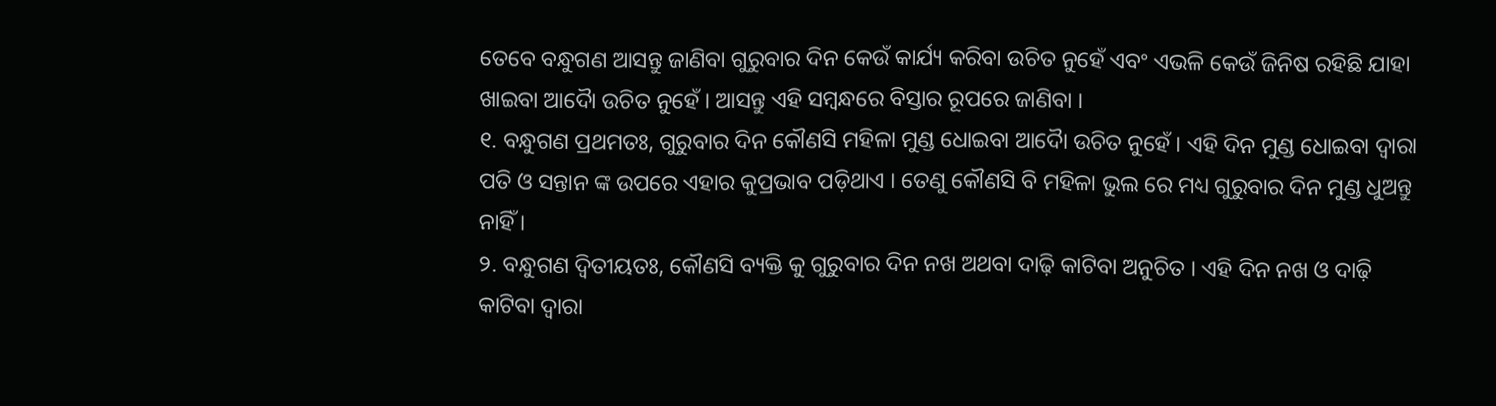ତେବେ ବନ୍ଧୁଗଣ ଆସନ୍ତୁ ଜାଣିବା ଗୁରୁବାର ଦିନ କେଉଁ କାର୍ଯ୍ୟ କରିବା ଉଚିତ ନୁହେଁ ଏବଂ ଏଭଳି କେଉଁ ଜିନିଷ ରହିଛି ଯାହା ଖାଇବା ଆଦୋୖ ଉଚିତ ନୁହେଁ । ଆସନ୍ତୁ ଏହି ସମ୍ବନ୍ଧରେ ବିସ୍ତାର ରୂପରେ ଜାଣିବା ।
୧. ବନ୍ଧୁଗଣ ପ୍ରଥମତଃ, ଗୁରୁବାର ଦିନ କୌଣସି ମହିଳା ମୁଣ୍ଡ ଧୋଇବା ଆଦୋୖ ଉଚିତ ନୁହେଁ । ଏହି ଦିନ ମୁଣ୍ଡ ଧୋଇବା ଦ୍ୱାରା ପତି ଓ ସନ୍ତାନ ଙ୍କ ଉପରେ ଏହାର କୁପ୍ରଭାବ ପଡ଼ିଥାଏ । ତେଣୁ କୌଣସି ବି ମହିଳା ଭୁଲ ରେ ମଧ୍ୟ ଗୁରୁବାର ଦିନ ମୁଣ୍ଡ ଧୁଅନ୍ତୁ ନାହିଁ ।
୨. ବନ୍ଧୁଗଣ ଦ୍ବିତୀୟତଃ, କୌଣସି ବ୍ୟକ୍ତି କୁ ଗୁରୁବାର ଦିନ ନଖ ଅଥବା ଦାଢ଼ି କାଟିବା ଅନୁଚିତ । ଏହି ଦିନ ନଖ ଓ ଦାଢ଼ି କାଟିବା ଦ୍ୱାରା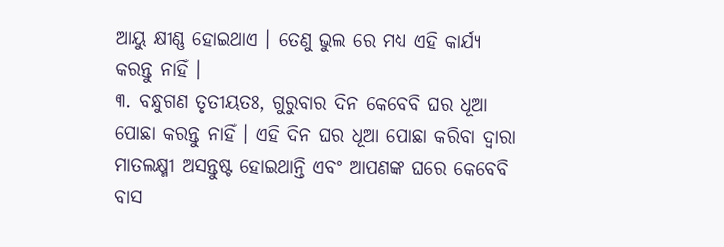ଆୟୁ କ୍ଷୀଣ୍ଣ ହୋଇଥାଏ । ତେଣୁ ଭୁଲ ରେ ମଧ୍ୟ ଏହି କାର୍ଯ୍ୟ କରନ୍ତୁ ନାହିଁ ।
୩. ବନ୍ଧୁଗଣ ତୃତୀୟତଃ, ଗୁରୁବାର ଦିନ କେବେବି ଘର ଧୂଆ ପୋଛା କରନ୍ତୁ ନାହିଁ । ଏହି ଦିନ ଘର ଧୂଆ ପୋଛା କରିବା ଦ୍ୱାରା ମାତଲକ୍ଷ୍ମୀ ଅସନ୍ତୁଷ୍ଟ ହୋଇଥାନ୍ତି ଏବଂ ଆପଣଙ୍କ ଘରେ କେବେବି ବାସ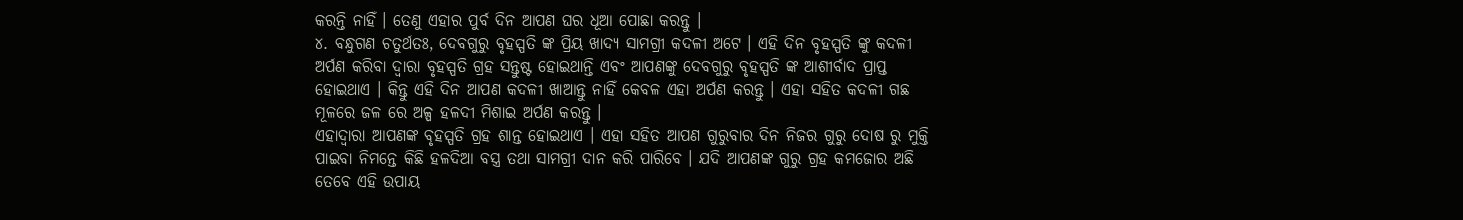କରନ୍ତି ନାହିଁ । ତେଣୁ ଏହାର ପୁର୍ବ ଦିନ ଆପଣ ଘର ଧୂଆ ପୋଛା କରନ୍ତୁ ।
୪. ବନ୍ଧୁଗଣ ଚତୁର୍ଥତଃ, ଦେବଗୁରୁ ବୃହସ୍ପତି ଙ୍କ ପ୍ରିୟ ଖାଦ୍ୟ ସାମଗ୍ରୀ କଦଳୀ ଅଟେ । ଏହି ଦିନ ବୃହସ୍ପତି ଙ୍କୁ କଦଳୀ ଅର୍ପଣ କରିବା ଦ୍ୱାରା ବୃହସ୍ପତି ଗ୍ରହ ସନ୍ତୁଷ୍ଟ ହୋଇଥାନ୍ତି ଏବଂ ଆପଣଙ୍କୁ ଦେବଗୁରୁ ବୃହସ୍ପତି ଙ୍କ ଆଶୀର୍ବାଦ ପ୍ରାପ୍ତ ହୋଇଥାଏ । କିନ୍ତୁ ଏହି ଦିନ ଆପଣ କଦଳୀ ଖାଆନ୍ତୁ ନାହିଁ କେବଳ ଏହା ଅର୍ପଣ କରନ୍ତୁ । ଏହା ସହିତ କଦଳୀ ଗଛ ମୂଳରେ ଜଳ ରେ ଅଳ୍ପ ହଳଦୀ ମିଶାଇ ଅର୍ପଣ କରନ୍ତୁ ।
ଏହାଦ୍ବାରା ଆପଣଙ୍କ ବୃହସ୍ପତି ଗ୍ରହ ଶାନ୍ତ ହୋଇଥାଏ । ଏହା ସହିତ ଆପଣ ଗୁରୁବାର ଦିନ ନିଜର ଗୁରୁ ଦୋଷ ରୁ ମୁକ୍ତି ପାଇବା ନିମନ୍ତେ କିଛି ହଳଦିଆ ବସ୍ତ୍ର ତଥା ସାମଗ୍ରୀ ଦାନ କରି ପାରିବେ । ଯଦି ଆପଣଙ୍କ ଗୁରୁ ଗ୍ରହ କମଜୋର ଅଛି ତେବେ ଏହି ଉପାୟ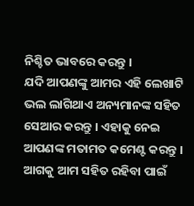ନିଶ୍ଚିତ ଭାବରେ କରନ୍ତୁ ।
ଯଦି ଆପଣଙ୍କୁ ଆମର ଏହି ଲେଖାଟି ଭଲ ଲାଗିଥାଏ ଅନ୍ୟମାନଙ୍କ ସହିତ ସେଆର କରନ୍ତୁ । ଏହାକୁ ନେଇ ଆପଣଙ୍କ ମତାମତ କମେଣ୍ଟ କରନ୍ତୁ । ଆଗକୁ ଆମ ସହିତ ରହିବା ପାଇଁ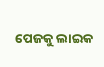ପେଜକୁ ଲାଇକ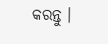କରନ୍ତୁ ।